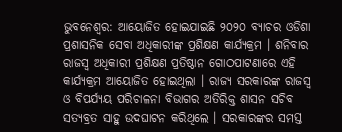ଭୁବନେଶ୍ବର: ଆୟୋଜିତ ହୋଇଯାଇଛି ୨୦୨୦ ବ୍ୟାଚର ଓଡିଶା ପ୍ରଶାସନିକ ସେବା ଅଧିକାରୀଙ୍କ ପ୍ରଶିକ୍ଷଣ କାର୍ଯ୍ୟକ୍ରମ । ଶନିବାର ରାଜସ୍ବ ଅଧିକାରୀ ପ୍ରଶିକ୍ଷଣ ପ୍ରତିଷ୍ଠାନ ଗୋଠପାଟଣାରେ ଏହି କାର୍ଯ୍ୟକ୍ରମ ଆୟୋଜିତ ହୋଇଥିଲା । ରାଜ୍ୟ ସରକାରଙ୍କ ରାଜସ୍ୱ ଓ ବିପର୍ଯ୍ୟୟ ପରିଚାଳନା ବିଭାଗର ଅତିରିକ୍ତ ଶାସନ ସଚିବ ସତ୍ୟବ୍ରତ ସାହୁ ଉଦଘାଟନ କରିଥିଲେ । ସରକାରଙ୍କର ସମସ୍ତ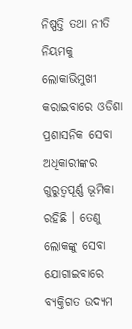ନିଷ୍ପତ୍ତି ତଥା ନୀତି ନିୟମକୁ ଲୋକାଭିମୁଖୀ କରାଇବାରେ ଓଡିଶା ପ୍ରଶାସନିକ ସେବା ଅଧିକାରୀଙ୍କର ଗୁରୁତ୍ଵପୂର୍ଣ୍ଣ ଭୂମିକା ରହିଛି । ତେଣୁ ଲୋକଙ୍କୁ ସେବା ଯୋଗାଇବାରେ ବ୍ୟକ୍ତିଗତ ଉଦ୍ୟମ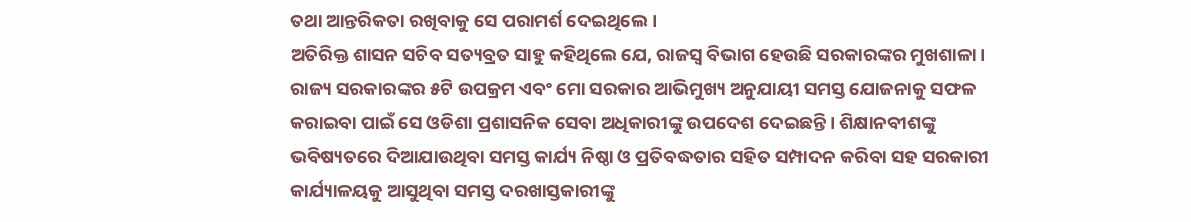ତଥା ଆନ୍ତରିକତା ରଖିବାକୁ ସେ ପରାମର୍ଶ ଦେଇଥିଲେ।
ଅତିରିକ୍ତ ଶାସନ ସଚିବ ସତ୍ୟବ୍ରତ ସାହୁ କହିଥିଲେ ଯେ, ରାଜସ୍ବ ବିଭାଗ ହେଉଛି ସରକାରଙ୍କର ମୁଖଶାଳା । ରାଜ୍ୟ ସରକାରଙ୍କର ୫ଟି ଉପକ୍ରମ ଏବଂ ମୋ ସରକାର ଆଭିମୁଖ୍ୟ ଅନୁଯାୟୀ ସମସ୍ତ ଯୋଜନାକୁ ସଫଳ କରାଇବା ପାଇଁ ସେ ଓଡିଶା ପ୍ରଶାସନିକ ସେବା ଅଧିକାରୀଙ୍କୁ ଉପଦେଶ ଦେଇଛନ୍ତି । ଶିକ୍ଷାନବୀଶଙ୍କୁ ଭବିଷ୍ୟତରେ ଦିଆଯାଉଥିବା ସମସ୍ତ କାର୍ଯ୍ୟ ନିଷ୍ଠା ଓ ପ୍ରତିବଦ୍ଧତାର ସହିତ ସମ୍ପାଦନ କରିବା ସହ ସରକାରୀ କାର୍ଯ୍ୟାଳୟକୁ ଆସୁଥିବା ସମସ୍ତ ଦରଖାସ୍ତକାରୀଙ୍କୁ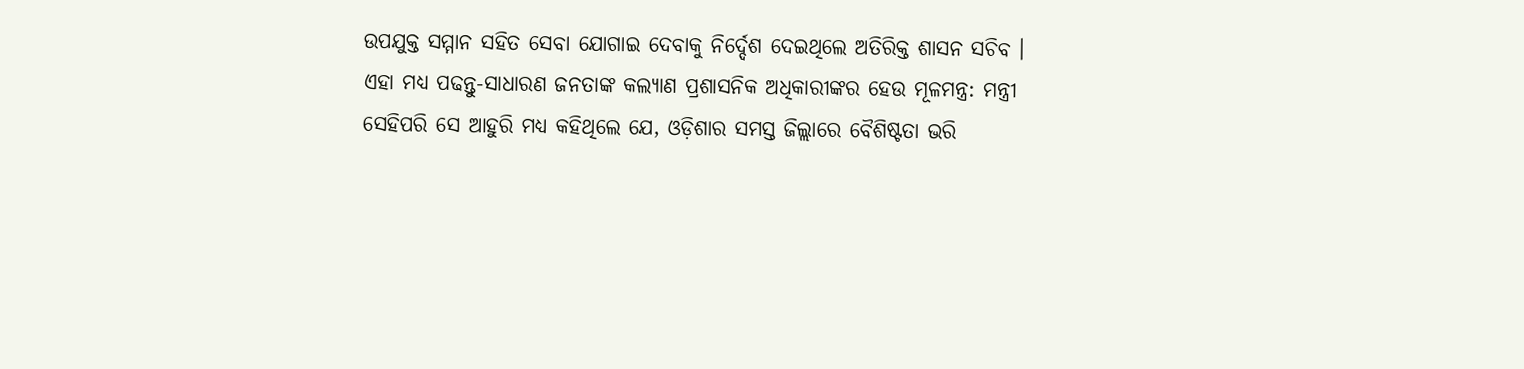ଉପଯୁକ୍ତ ସମ୍ମାନ ସହିତ ସେବା ଯୋଗାଇ ଦେବାକୁ ନିର୍ଦ୍ଦେଶ ଦେଇଥିଲେ ଅତିରିକ୍ତ ଶାସନ ସଚିବ ।
ଏହା ମଧ୍ୟ ପଢନ୍ତୁ-ସାଧାରଣ ଜନତାଙ୍କ କଲ୍ୟାଣ ପ୍ରଶାସନିକ ଅଧିକାରୀଙ୍କର ହେଉ ମୂଳମନ୍ତ୍ର: ମନ୍ତ୍ରୀ
ସେହିପରି ସେ ଆହୁରି ମଧ୍ୟ କହିଥିଲେ ଯେ, ଓଡ଼ିଶାର ସମସ୍ତ ଜିଲ୍ଲାରେ ବୈଶିଷ୍ଟତା ଭରି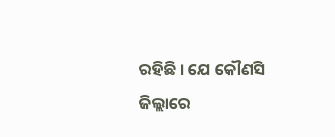ରହିଛି । ଯେ କୌଣସି ଜିଲ୍ଲାରେ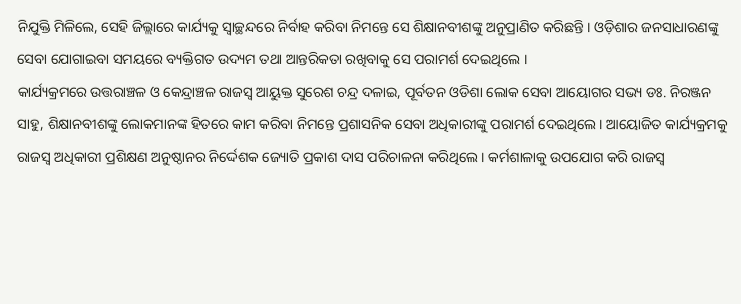ନିଯୁକ୍ତି ମିଳିଲେ, ସେହି ଜିଲ୍ଲାରେ କାର୍ଯ୍ୟକୁ ସ୍ବାଚ୍ଛନ୍ଦରେ ନିର୍ବାହ କରିବା ନିମନ୍ତେ ସେ ଶିକ୍ଷାନବୀଶଙ୍କୁ ଅନୁପ୍ରାଣିତ କରିଛନ୍ତି । ଓଡ଼ିଶାର ଜନସାଧାରଣଙ୍କୁ ସେବା ଯୋଗାଇବା ସମୟରେ ବ୍ୟକ୍ତିଗତ ଉଦ୍ୟମ ତଥା ଆନ୍ତରିକତା ରଖିବାକୁ ସେ ପରାମର୍ଶ ଦେଇଥିଲେ ।
କାର୍ଯ୍ୟକ୍ରମରେ ଉତ୍ତରାଞ୍ଚଳ ଓ କେନ୍ଦ୍ରାଞ୍ଚଳ ରାଜସ୍ବ ଆୟୁକ୍ତ ସୁରେଶ ଚନ୍ଦ୍ର ଦଳାଇ, ପୂର୍ବତନ ଓଡିଶା ଲୋକ ସେବା ଆୟୋଗର ସଭ୍ୟ ଡଃ. ନିରଞ୍ଜନ ସାହୁ, ଶିକ୍ଷାନବୀଶଙ୍କୁ ଲୋକମାନଙ୍କ ହିତରେ କାମ କରିବା ନିମନ୍ତେ ପ୍ରଶାସନିକ ସେବା ଅଧିକାରୀଙ୍କୁ ପରାମର୍ଶ ଦେଇଥିଲେ। ଆୟୋଜିତ କାର୍ଯ୍ୟକ୍ରମକୁ ରାଜସ୍ବ ଅଧିକାରୀ ପ୍ରଶିକ୍ଷଣ ଅନୁଷ୍ଠାନର ନିର୍ଦ୍ଦେଶକ ଜ୍ୟୋତି ପ୍ରକାଶ ଦାସ ପରିଚାଳନା କରିଥିଲେ । କର୍ମଶାଳାକୁ ଉପଯୋଗ କରି ରାଜସ୍ବ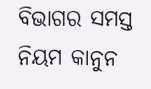ବିଭାଗର ସମସ୍ତ ନିୟମ କାନୁନ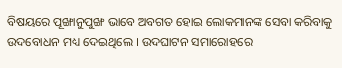ବିଷୟରେ ପୂଙ୍ଖାନୁପୁଙ୍ଖ ଭାବେ ଅବଗତ ହୋଇ ଲୋକମାନଙ୍କ ସେବା କରିବାକୁ ଉଦବୋଧନ ମଧ୍ୟ ଦେଇଥିଲେ । ଉଦଘାଟନ ସମାରୋହରେ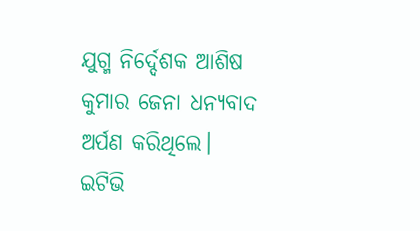ଯୁଗ୍ମ ନିର୍ଦ୍ଦେଶକ ଆଶିଷ କୁମାର ଜେନା ଧନ୍ୟବାଦ ଅର୍ପଣ କରିଥିଲେ।
ଇଟିଭି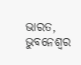ଭାରତ, ଭୁବନେଶ୍ବର